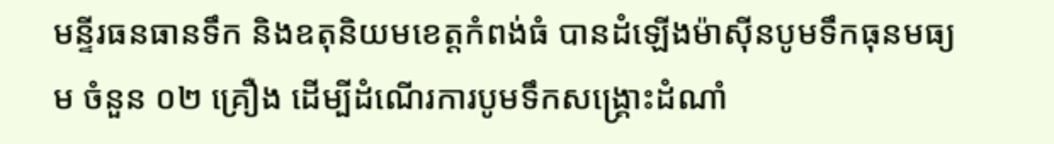មន្ទីរធនធានទឹក និងឧតុនិយមខេត្តកំពង់ធំ បានដំឡើងម៉ាស៊ីនបូមទឹកធុនមធ្យម ចំនួន ០២ គ្រឿង ដើម្បីដំណើរការបូមទឹកសង្គ្រោះដំណាំ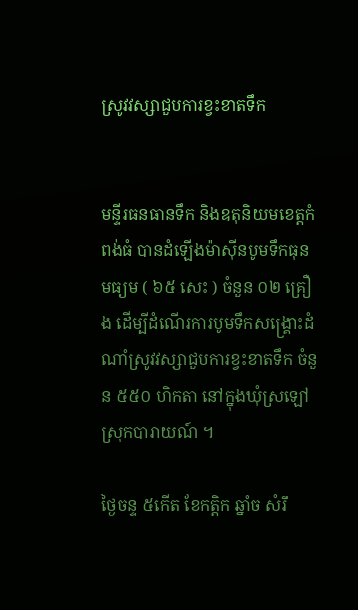ស្រូវវស្សាជួបការខ្វះខាតទឹក


មន្ទីរធនធានទឹក និងឧតុនិយមខេត្តកំពង់ធំ បានដំឡើងម៉ាស៊ីនបូមទឹកធុនមធ្យម ( ៦៥ សេះ ) ចំនួន ០២ គ្រឿង ដើម្បីដំណើរការបូមទឹកសង្គ្រោះដំណាំស្រូវវស្សាជួបការខ្វះខាតទឹក ចំនួន ៥៥០ ហិកតា នៅក្នុងឃុំស្រឡៅ ស្រុកបារាយណ៍ ។

ថ្ងៃចន្ទ ៥កើត ខែកត្តិក ឆ្នាំច សំរឹ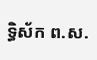ទ្ធិស័ក ព.ស.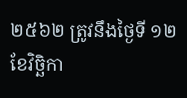២៥៦២ ត្រូវនឹងថ្ងៃទី ១២ ខែវិច្ឆិកា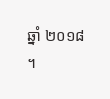ឆ្នាំ ២០១៨ ។